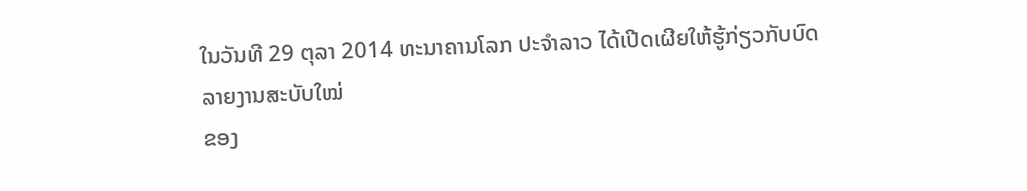ໃນວັນທີ 29 ຕຸລາ 2014 ທະນາຄານໂລກ ປະຈຳລາວ ໄດ້ເປີດເຜີຍໃຫ້ຮູ້ກ່ຽວກັບບົດລາຍງານສະບັບໃໝ່
ຂອງ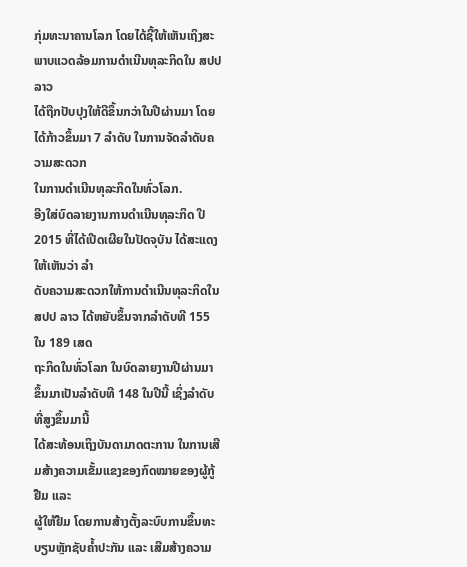ກຸ່ມທະນາຄານໂລກ ໂດຍໄດ້ຊີ້ໃຫ້ເຫັນເຖິງສະພາບແວດລ້ອມການດຳເນີນທຸລະກິດໃນ ສປປ ລາວ
ໄດ້ຖືກປັບປຸງໃຫ້ດີຂຶ້ນກວ່າໃນປີຜ່ານມາ ໂດຍໄດ້ກ້າວຂຶ້ນມາ 7 ລຳດັບ ໃນການຈັດລຳດັບຄວາມສະດວກ
ໃນການດຳເນີນທຸລະກິດໃນທົ່ວໂລກ.
ອີງໃສ່ບົດລາຍງານການດຳເນີນທຸລະກິດ ປີ 2015 ທີ່ໄດ້ເປີດເຜີຍໃນປັດຈຸບັນ ໄດ້ສະແດງໃຫ້ເຫັນວ່າ ລຳ
ດັບຄວາມສະດວກໃຫ້ການດຳເນີນທຸລະກິດໃນ ສປປ ລາວ ໄດ້ຫຍັບຂຶ້ນຈາກລຳດັບທີ 155 ໃນ 189 ເສດ
ຖະກິດໃນທົ່ວໂລກ ໃນບົດລາຍງານປີຜ່ານມາ ຂຶ້ນມາເປັນລຳດັບທີ 148 ໃນປີນີ້ ເຊິ່ງລຳດັບທີ່ສູງຂຶ້ນມານີ້
ໄດ້ສະທ້ອນເຖິງບັນດາມາດຕະການ ໃນການເສີມສ້າງຄວາມເຂັ້ມແຂງຂອງກົດໝາຍຂອງຜູ້ກູ້ຢືມ ແລະ
ຜູ້ໃຫ້ຢືມ ໂດຍການສ້າງຕັ້ງລະບົບການຂຶ້ນທະບຽນຫຼັກຊັບຄ້ຳປະກັນ ແລະ ເສີມສ້າງຄວາມ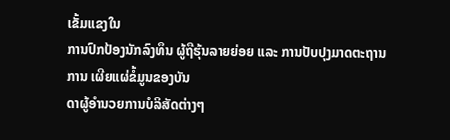ເຂັ້ມແຂງໃນ
ການປົກປ້ອງນັກລົງທຶນ ຜູ້ຖືຮຸ້ນລາຍຍ່ອຍ ແລະ ການປັບປຸງມາດຕະຖານການ ເຜີຍແຜ່ຂໍ້ມູນຂອງບັນ
ດາຜູ້ອຳນວຍການບໍລິສັດຕ່າງໆ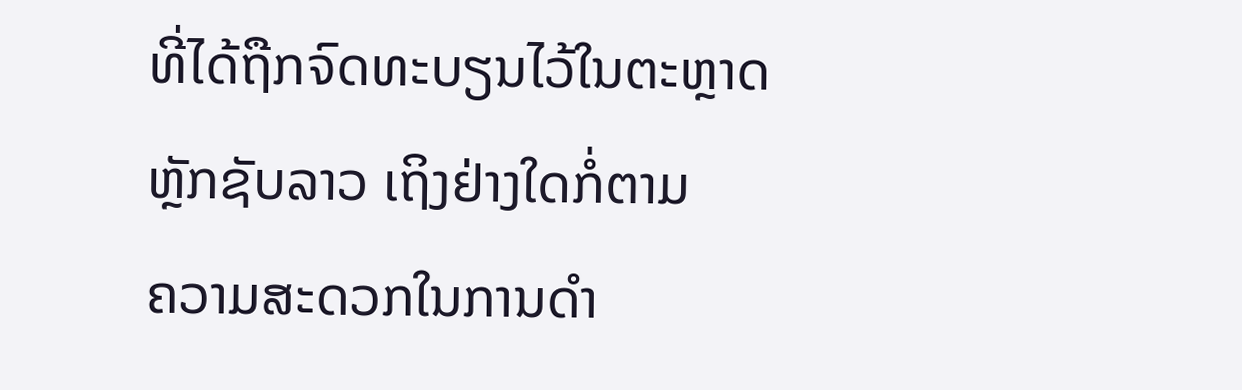ທີ່ໄດ້ຖືກຈົດທະບຽນໄວ້ໃນຕະຫຼາດຫຼັກຊັບລາວ ເຖິງຢ່າງໃດກໍ່ຕາມ
ຄວາມສະດວກໃນການດຳ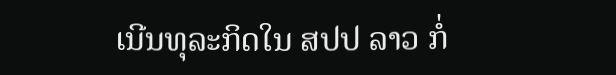ເນີນທຸລະກິດໃນ ສປປ ລາວ ກໍ່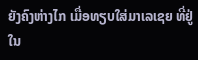ຍັງຄົງຫ່າງໄກ ເມື່ອທຽບໃສ່ມາເລເຊຍ ທີ່ຢູ່ໃນ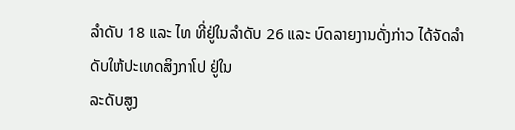ລຳດັບ 18 ແລະ ໄທ ທີ່ຢູ່ໃນລຳດັບ 26 ແລະ ບົດລາຍງານດັ່ງກ່າວ ໄດ້ຈັດລຳດັບໃຫ້ປະເທດສິງກາໂປ ຢູ່ໃນ
ລະດັບສູງ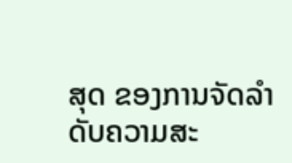ສຸດ ຂອງການຈັດລຳດັບຄວາມສະ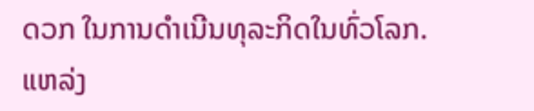ດວກ ໃນການດຳເນີນທຸລະກິດໃນທົ່ວໂລກ.
ແຫລ່ງ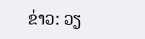ຂ່າວ: ວຽ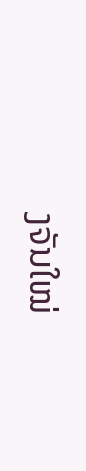ງຈັນໃໝ່